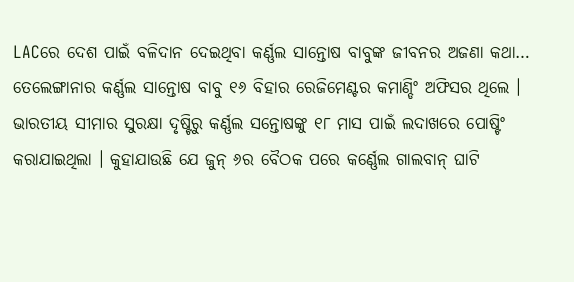LACରେ ଦେଶ ପାଇଁ ବଳିଦାନ ଦେଇଥିବା କର୍ଣ୍ଣଲ ସାନ୍ତୋଷ ବାବୁଙ୍କ ଜୀବନର ଅଜଣା କଥା…
ତେଲେଙ୍ଗାନାର କର୍ଣ୍ଣଲ ସାନ୍ତୋଷ ବାବୁ ୧୬ ବିହାର ରେଜିମେଣ୍ଟର କମାଣ୍ଡିଂ ଅଫିସର ଥିଲେ । ଭାରତୀୟ ସୀମାର ସୁରକ୍ଷା ଦୃଷ୍ଟିରୁ କର୍ଣ୍ଣଲ ସନ୍ତୋଷଙ୍କୁ ୧୮ ମାସ ପାଇଁ ଲଦାଖରେ ପୋଷ୍ଟିଂ କରାଯାଇଥିଲା । କୁହାଯାଉଛି ଯେ ଜୁନ୍ ୬ର ବୈଠକ ପରେ କର୍ଣ୍ଣେଲ ଗାଲବାନ୍ ଘାଟି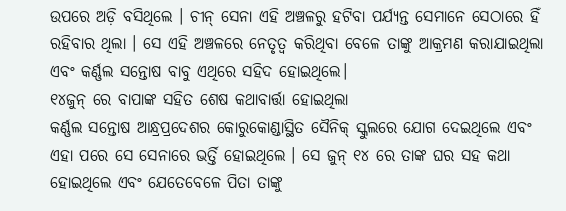ଉପରେ ଅଡ଼ି ବସିଥିଲେ । ଚୀନ୍ ସେନା ଏହି ଅଞ୍ଚଳରୁ ହଟିବା ପର୍ଯ୍ୟନ୍ତ ସେମାନେ ସେଠାରେ ହିଁ ରହିବାର ଥିଲା । ସେ ଏହି ଅଞ୍ଚଳରେ ନେତୃତ୍ୱ କରିଥିବା ବେଳେ ତାଙ୍କୁ ଆକ୍ରମଣ କରାଯାଇଥିଲା ଏବଂ କର୍ଣ୍ଣଲ ସନ୍ତୋଷ ବାବୁ ଏଥିରେ ସହିଦ ହୋଇଥିଲେ।
୧୪ଜୁନ୍ ରେ ବାପାଙ୍କ ସହିତ ଶେଷ କଥାବାର୍ତ୍ତା ହୋଇଥିଲା
କର୍ଣ୍ଣଲ ସନ୍ତୋଷ ଆନ୍ଧ୍ରପ୍ରଦେଶର କୋରୁକୋଣ୍ଡାସ୍ଥିତ ସୈନିକ୍ ସ୍କୁଲରେ ଯୋଗ ଦେଇଥିଲେ ଏବଂ ଏହା ପରେ ସେ ସେନାରେ ଭର୍ତ୍ତି ହୋଇଥିଲେ । ସେ ଜୁନ୍ ୧୪ ରେ ତାଙ୍କ ଘର ସହ କଥା ହୋଇଥିଲେ ଏବଂ ଯେତେବେଳେ ପିତା ତାଙ୍କୁ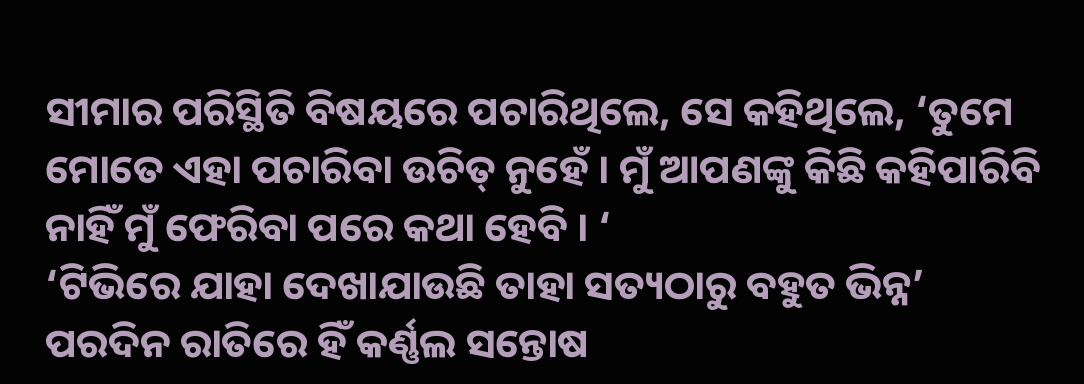ସୀମାର ପରିସ୍ଥିତି ବିଷୟରେ ପଚାରିଥିଲେ, ସେ କହିଥିଲେ, ‘ତୁମେ ମୋତେ ଏହା ପଚାରିବା ଉଚିତ୍ ନୁହେଁ । ମୁଁ ଆପଣଙ୍କୁ କିଛି କହିପାରିବି ନାହିଁ ମୁଁ ଫେରିବା ପରେ କଥା ହେବି । ‘
‘ଟିଭିରେ ଯାହା ଦେଖାଯାଉଛି ତାହା ସତ୍ୟଠାରୁ ବହୁତ ଭିନ୍ନ’
ପରଦିନ ରାତିରେ ହିଁ କର୍ଣ୍ଣଲ ସନ୍ତୋଷ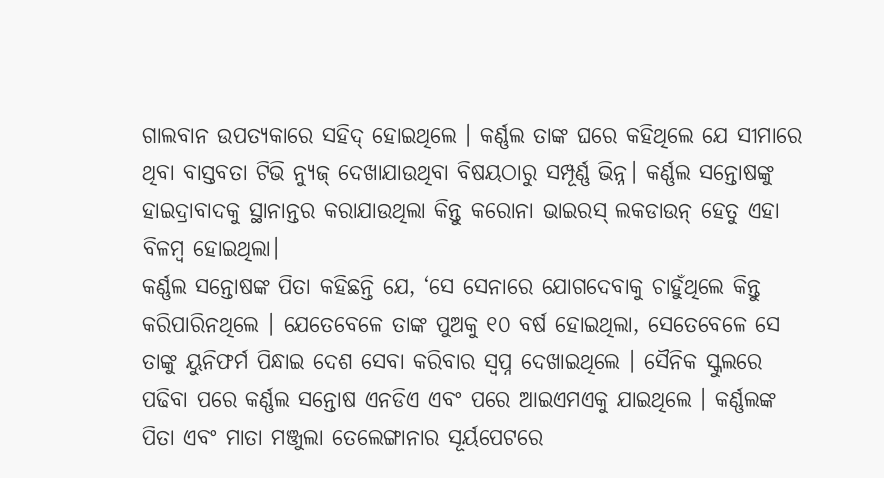ଗାଲବାନ ଉପତ୍ୟକାରେ ସହିଦ୍ ହୋଇଥିଲେ । କର୍ଣ୍ଣଲ ତାଙ୍କ ଘରେ କହିଥିଲେ ଯେ ସୀମାରେ ଥିବା ବାସ୍ତବତା ଟିଭି ନ୍ୟୁଜ୍ ଦେଖାଯାଉଥିବା ବିଷୟଠାରୁ ସମ୍ପୂର୍ଣ୍ଣ ଭିନ୍ନ। କର୍ଣ୍ଣଲ ସନ୍ତୋଷଙ୍କୁ ହାଇଦ୍ରାବାଦକୁ ସ୍ଥାନାନ୍ତର କରାଯାଉଥିଲା କିନ୍ତୁ କରୋନା ଭାଇରସ୍ ଲକଡାଉନ୍ ହେତୁ ଏହା ବିଳମ୍ବ ହୋଇଥିଲା।
କର୍ଣ୍ଣଲ ସନ୍ତୋଷଙ୍କ ପିତା କହିଛନ୍ତି ଯେ, ‘ସେ ସେନାରେ ଯୋଗଦେବାକୁ ଚାହୁଁଥିଲେ କିନ୍ତୁ କରିପାରିନଥିଲେ । ଯେତେବେଳେ ତାଙ୍କ ପୁଅକୁ ୧୦ ବର୍ଷ ହୋଇଥିଲା, ସେତେବେଳେ ସେ ତାଙ୍କୁ ୟୁନିଫର୍ମ ପିନ୍ଧାଇ ଦେଶ ସେବା କରିବାର ସ୍ୱପ୍ନ ଦେଖାଇଥିଲେ । ସୈନିକ ସ୍କୁଲରେ ପଢିବା ପରେ କର୍ଣ୍ଣଲ ସନ୍ତୋଷ ଏନଡିଏ ଏବଂ ପରେ ଆଇଏମଏକୁ ଯାଇଥିଲେ । କର୍ଣ୍ଣଲଙ୍କ ପିତା ଏବଂ ମାତା ମଞ୍ଜୁଲା ତେଲେଙ୍ଗାନାର ସୂର୍ୟପେଟରେ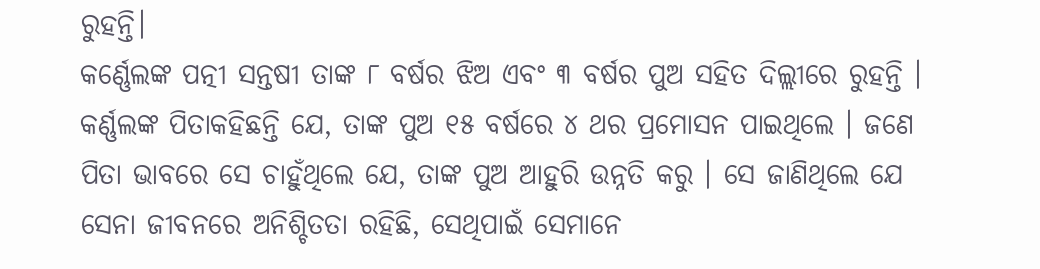ରୁହନ୍ତି।
କର୍ଣ୍ଣେଲଙ୍କ ପତ୍ନୀ ସନ୍ତଷୀ ତାଙ୍କ ୮ ବର୍ଷର ଝିଅ ଏବଂ ୩ ବର୍ଷର ପୁଅ ସହିତ ଦିଲ୍ଲୀରେ ରୁହନ୍ତି । କର୍ଣ୍ଣଲଙ୍କ ପିତାକହିଛନ୍ତି ଯେ, ତାଙ୍କ ପୁଅ ୧୫ ବର୍ଷରେ ୪ ଥର ପ୍ରମୋସନ ପାଇଥିଲେ । ଜଣେ ପିତା ଭାବରେ ସେ ଚାହୁଁଥିଲେ ଯେ, ତାଙ୍କ ପୁଅ ଆହୁରି ଉନ୍ନତି କରୁ । ସେ ଜାଣିଥିଲେ ଯେ ସେନା ଜୀବନରେ ଅନିଶ୍ଚିତତା ରହିଛି, ସେଥିପାଇଁ ସେମାନେ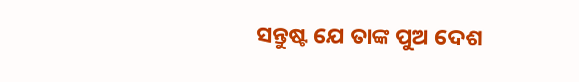ସନ୍ତୁଷ୍ଟ ଯେ ତାଙ୍କ ପୁଅ ଦେଶ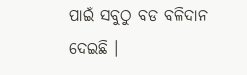ପାଇଁ ସବୁଠୁ ବଡ ବଳିଦାନ ଦେଇଛି ।